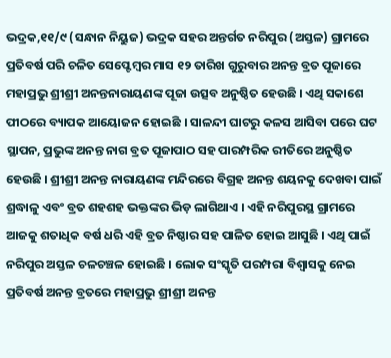ଭଦ୍ରକ,୧୧/୯ (ସନ୍ଧାନ ନିୟୁଜ) ଭଦ୍ରକ ସହର ଅନ୍ତର୍ଗତ ନରିପୁର (ଅସ୍ତଳ) ଗ୍ରାମରେ ପ୍ରତିବର୍ଷ ପରି ଚଳିତ ସେପ୍ଟେମ୍ବର ମାସ ୧୨ ତାରିଖ ଗୁରୁବାର ଅନନ୍ତ ବ୍ରତ ପୂଜାରେ ମହାପ୍ରଭୁ ଶ୍ରୀଶ୍ରୀ ଅନନ୍ତନାରାୟଣଙ୍କ ପୂଜା ଉତ୍ସବ ଅନୁଷ୍ଠିତ ହେଉଛି । ଏଥି ସକାଶେ ପୀଠରେ ବ୍ୟାପକ ଆୟୋଜନ ହୋଇଛି । ସାଳନ୍ଦୀ ଘାଟରୁ କଳସ ଆସିବା ପରେ ଘଟ ସ୍ଥାପନ, ପ୍ରଭୁଙ୍କ ଅନନ୍ତ ନାଗ ବ୍ରତ ପୂଜାପାଠ ସହ ପାରମ୍ପରିକ ରୀତିରେ ଅନୁଷ୍ଠିତ ହେଉଛି । ଶ୍ରୀଶ୍ରୀ ଅନନ୍ତ ନାରାୟଣଙ୍କ ମନ୍ଦିରରେ ବିଗ୍ରହ ଅନନ୍ତ ଶୟନକୁ ଦେଖବା ପାଇଁ ଶ୍ରଦ୍ଧାଳୁ ଏବଂ ବ୍ରତ ଶହଶହ ଭକ୍ତଙ୍କର ଭିଡ଼ ଲାଗିଥାଏ । ଏହି ନରିପୁରସ୍ଥ ଗ୍ରାମରେ ଆଜକୁ ଶତାଧିକ ବର୍ଷ ଧରି ଏହି ବ୍ରତ ନିଷ୍ଠାର ସହ ପାଳିତ ହୋଇ ଆସୁଛି । ଏଥି ପାଇଁ ନରିପୁର ଅସ୍ତଳ ଚଳଚଞ୍ଚଳ ହୋଇଛି । ଲୋକ ସଂସ୍କୃତି ପରମ୍ପରା ବିଶ୍ୱାସକୁ ନେଇ ପ୍ରତିବର୍ଷ ଅନନ୍ତ ବ୍ରତରେ ମହାପ୍ରଭୁ ଶ୍ରୀଶ୍ରୀ ଅନନ୍ତ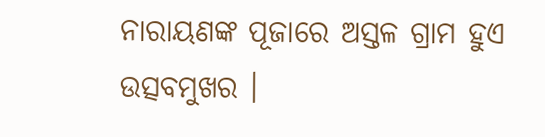ନାରାୟଣଙ୍କ ପୂଜାରେ ଅସ୍ତଳ ଗ୍ରାମ ହୁଏ ଉତ୍ସବମୁଖର ।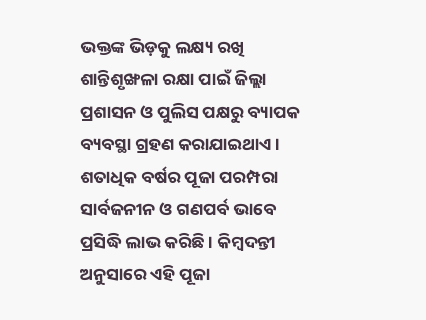ଭକ୍ତଙ୍କ ଭିଡ଼କୁ ଲକ୍ଷ୍ୟ ରଖି ଶାନ୍ତିଶୃଙ୍ଖଳା ରକ୍ଷା ପାଇଁ ଜିଲ୍ଲା ପ୍ରଶାସନ ଓ ପୁଲିସ ପକ୍ଷରୁ ବ୍ୟାପକ ବ୍ୟବସ୍ଥା ଗ୍ରହଣ କରାଯାଇଥାଏ । ଶତାଧିକ ବର୍ଷର ପୂଜା ପରମ୍ପରା ସାର୍ବଜନୀନ ଓ ଗଣପର୍ବ ଭାବେ ପ୍ରସିଦ୍ଧି ଲାଭ କରିଛି । କିମ୍ବଦନ୍ତୀ ଅନୁସାରେ ଏହି ପୂଜା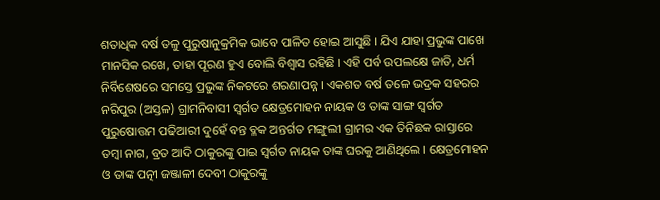ଶତାଧିକ ବର୍ଷ ତଳୁ ପୁରୁଷାନୁକ୍ରମିକ ଭାବେ ପାଳିତ ହୋଇ ଆସୁଛି । ଯିଏ ଯାହା ପ୍ରଭୁଙ୍କ ପାଖେ ମାନସିକ ରଖେ, ତାହା ପୂରଣ ହୁଏ ବୋଲି ବିଶ୍ୱାସ ରହିଛି । ଏହି ପର୍ବ ଉପଲକ୍ଷେ ଜାତି, ଧର୍ମ ନିର୍ବିଶେଷରେ ସମସ୍ତେ ପ୍ରଭୁଙ୍କ ନିକଟରେ ଶରଣାପନ୍ନ । ଏକଶତ ବର୍ଷ ତଳେ ଭଦ୍ରକ ସହରର ନରିପୁର (ଅସ୍ତଳ) ଗ୍ରାମନିବାସୀ ସ୍ୱର୍ଗତ କ୍ଷେତ୍ରମୋହନ ନାୟକ ଓ ତାଙ୍କ ସାଙ୍ଗ ସ୍ୱର୍ଗତ ପୁରୁଷୋତ୍ତମ ପଢିଆରୀ ଦୁହେଁ ବନ୍ତ ବ୍ଳକ ଅନ୍ତର୍ଗତ ମଙ୍ଗୁଲୀ ଗ୍ରାମର ଏକ ତିନିଛକ ରାସ୍ତାରେ ତମ୍ବା ନାଗ, ବ୍ରତ ଆଦି ଠାକୁରଙ୍କୁ ପାଇ ସ୍ୱର୍ଗତ ନାୟକ ତାଙ୍କ ଘରକୁ ଆଣିଥିଲେ । କ୍ଷେତ୍ରମୋହନ ଓ ତାଙ୍କ ପତ୍ନୀ ଜଞ୍ଜାଳୀ ଦେବୀ ଠାକୁରଙ୍କୁ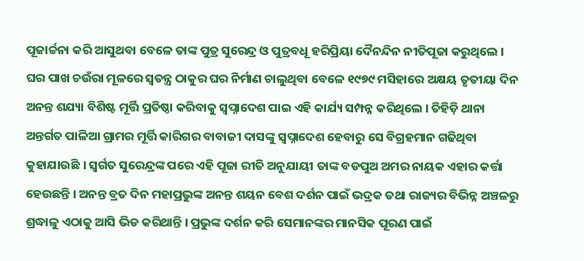ପୂଜାର୍ଚ୍ଚନା କରି ଆସୁଥବା ବେଳେ ତାଙ୍କ ପୁତ୍ର ସୁରେନ୍ଦ୍ର ଓ ପୁତ୍ରବଧୂ ହରିପ୍ରିୟା ଦୈନନ୍ଦିନ ନୀତିପୂଜା କରୁଥିଲେ । ଘର ପାଖ ଚଉଁରା ମୂଳରେ ସ୍ୱତନ୍ତ୍ର ଠାକୁର ଘର ନିର୍ମାଣ ଚାଲୁଥିବା ବେଳେ ୧୯୭୯ ମସିହାରେ ଅକ୍ଷୟ ତୃତୀୟା ଦିନ ଅନନ୍ତ ଶଯ୍ୟା ବିଶିଷ୍ଟ ମୂର୍ତ୍ତି ପ୍ରତିଷ୍ଠା କରିବାକୁ ସ୍ୱପ୍ନାଦେଶ ପାଇ ଏହି କାର୍ଯ୍ୟ ସମ୍ପନ୍ନ କରିଥିଲେ । ତିହିଡ଼ି ଥାନା ଅନ୍ତର୍ଗତ ପାଳିଆ ଗ୍ରାମର ମୂର୍ତ୍ତି କାରିଗର ବାବାଜୀ ଦାସଙ୍କୁ ସ୍ୱପ୍ନାଦେଶ ହେବାରୁ ସେ ବିଗ୍ରହମାନ ଗଢିଥିବା କୁହାଯାଉଛି । ସ୍ୱର୍ଗତ ସୁରେନ୍ଦ୍ରଙ୍କ ପରେ ଏହି ପୂଜା ରୀତି ଅନୁଯାୟୀ ତାଙ୍କ ବଡପୁଅ ଅମର ନାୟକ ଏହାର କର୍ତ୍ତା ହେଉଛନ୍ତି । ଅନନ୍ତ ବ୍ରତ ଦିନ ମହାପ୍ରଭୁଙ୍କ ଅନନ୍ତ ଶୟନ ବେଶ ଦର୍ଶନ ପାଇଁ ଭଦ୍ରକ ତଥା ରାଜ୍ୟର ବିଭିନ୍ନ ଅଞ୍ଚଳରୁ ଶ୍ରଦ୍ଧାଳୁ ଏଠାକୁ ଆସି ଭିଡ କରିଥାନ୍ତି । ପ୍ରଭୁଙ୍କ ଦର୍ଶନ କରି ସେମାନଙ୍କର ମାନସିକ ପୂରଣ ପାଇଁ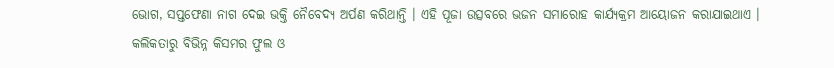ଭୋଗ, ସପ୍ତଫେଣା ନାଗ ଦେଇ ଭକ୍ତି ନୈବେଦ୍ୟ ଅର୍ପଣ କରିଥାନ୍ତି । ଏହି ପୂଜା ଉତ୍ସବରେ ଭଜନ ସମାରୋହ କାର୍ଯ୍ୟକ୍ରମ ଆୟୋଜନ କରାଯାଇଥାଏ । କଲିକତାରୁ ବିଭିନ୍ନ କିସମର ଫୁଲ ଓ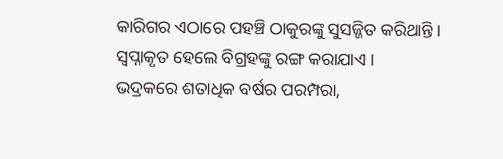କାରିଗର ଏଠାରେ ପହଞ୍ଚି ଠାକୁରଙ୍କୁ ସୁସଜ୍ଜିତ କରିଥାନ୍ତି । ସ୍ୱପ୍ନାକୃତ ହେଲେ ବିଗ୍ରହଙ୍କୁ ରଙ୍ଗ କରାଯାଏ ।
ଭଦ୍ରକରେ ଶତାଧିକ ବର୍ଷର ପରମ୍ପରା,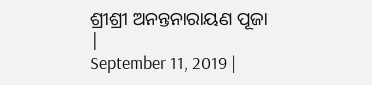ଶ୍ରୀଶ୍ରୀ ଅନନ୍ତନାରାୟଣ ପୂଜା
|
September 11, 2019 |